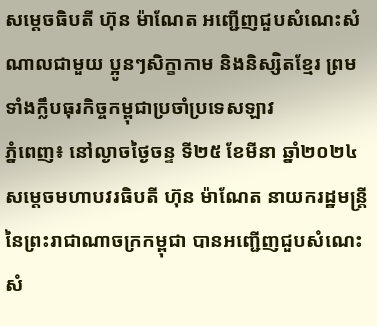សម្តេចធិបតី ហ៊ុន ម៉ាណែត អញ្ជើញជួបសំណេះសំណាលជាមួយ ប្អូនៗសិក្ខាកាម និងនិស្សិតខ្មែរ ព្រមទាំងក្លឹបធុរកិច្ចកម្ពុជាប្រចាំប្រទេសឡាវ
ភ្នំពេញ៖ នៅល្ងាចថ្ងៃចន្ទ ទី២៥ ខែមីនា ឆ្នាំ២០២៤ សម្តេចមហាបវរធិបតី ហ៊ុន ម៉ាណែត នាយករដ្ឋមន្ត្រី នៃព្រះរាជាណាចក្រកម្ពុជា បានអញ្ជើញជួបសំណេះសំ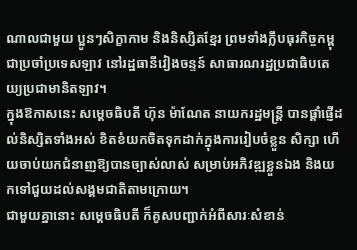ណាលជាមួយ ប្អូនៗសិក្ខាកាម និងនិស្សិតខ្មែរ ព្រមទាំងក្លឹបធុរកិច្ចកម្ពុជាប្រចាំប្រទេសឡាវ នៅរដ្ឋធានីវៀងចន្ទន៍ សាធារណរដ្ឋប្រជាធិបតេយ្យប្រជាមានិតឡាវ។
ក្នុងឱកាសនេះ សម្តេចធិបតី ហ៊ុន ម៉ាណែត នាយករដ្ឋមន្ត្រី បានផ្តាំផ្ញើដល់និស្សិតទាំងអស់ ខិតខំយកចិតទុកដាក់ក្នុងការរៀបចំខ្លួន សិក្សា ហើយចាប់យកជំនាញឱ្យបានច្បាស់លាស់ សម្រាប់អភិវឌ្ឍខ្លួនឯង និងយកទៅជួយដល់សង្គមជាតិតាមក្រោយ។
ជាមួយគ្នានោះ សម្តេចធិបតី ក៏គូសបញ្ជាក់អំពីសារៈសំខាន់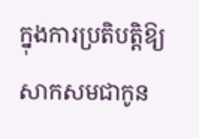ក្នុងការប្រតិបត្តិឱ្យសាកសមជាកូន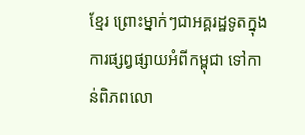ខ្មែរ ព្រោះម្នាក់ៗជាអគ្គរដ្ឋទូតក្នុងការផ្សព្វផ្សាយអំពីកម្ពុជា ទៅកាន់ពិភពលោ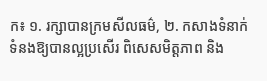ក៖ ១. រក្សាបានក្រមសីលធម៌, ២. កសាងទំនាក់ទំនងឱ្យបានល្អប្រសើរ ពិសេសមិត្តភាព និង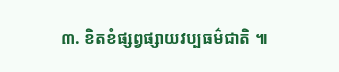៣. ខិតខំផ្សព្វផ្សាយវប្បធម៌ជាតិ ៕